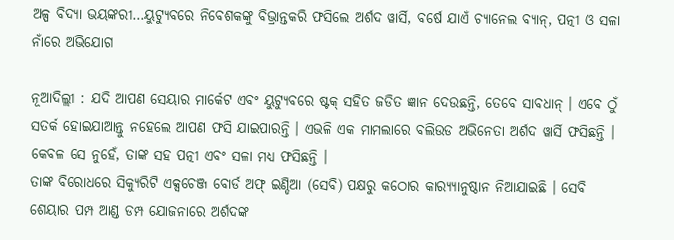ଅଳ୍ପ ବିଦ୍ୟା ଭୟଙ୍କରୀ…ୟୁଟ୍ୟୁବରେ ନିବେଶକଙ୍କୁ ବିଭ୍ରାନ୍ତକରି ଫସିଲେ ଅର୍ଶଦ ୱାର୍ସି, ବର୍ଷେ ଯାଏଁ ଚ୍ୟାନେଲ ବ୍ୟାନ୍, ପତ୍ନୀ ଓ ସଳା ନାଁରେ ଅଭିଯୋଗ

ନୂଆଦିଲ୍ଲୀ : ଯଦି ଆପଣ ସେୟାର ମାର୍କେଟ ଏବଂ ୟୁଟ୍ୟୁବରେ ଷ୍ଟକ୍ ସହିତ ଜଡିତ ଜ୍ଞାନ ଦେଉଛନ୍ତି, ତେବେ ସାବଧାନ୍ । ଏବେ ଠୁଁ ସତର୍କ ହୋଇଯାଆନ୍ତୁ ନହେଲେ ଆପଣ ଫସି ଯାଇପାରନ୍ତି । ଏଭଳି ଏକ ମାମଲାରେ ବଲିଉଡ ଅଭିନେତା ଅର୍ଶଦ ୱାର୍ସି ଫସିଛନ୍ତି । କେବଳ ସେ ନୁହେଁ, ତାଙ୍କ ସହ ପତ୍ନୀ ଏବଂ ସଳା ମଧ୍ୟ ଫସିଛନ୍ତି ।
ତାଙ୍କ ବିରୋଧରେ ସିକ୍ୟୁରିଟି ଏକ୍ସଚେଞ୍ଜ ବୋର୍ଡ ଅଫ୍ ଇଣ୍ଡିଆ (ସେବି) ପକ୍ଷରୁ କଠୋର କାର‌୍ୟ୍ୟାନୁଷ୍ଠାନ ନିଆଯାଇଛି । ସେବି ଶେୟାର ପମ୍ପ ଆଣ୍ଡ ଡମ୍ପ ଯୋଜନାରେ ଅର୍ଶଦଙ୍କ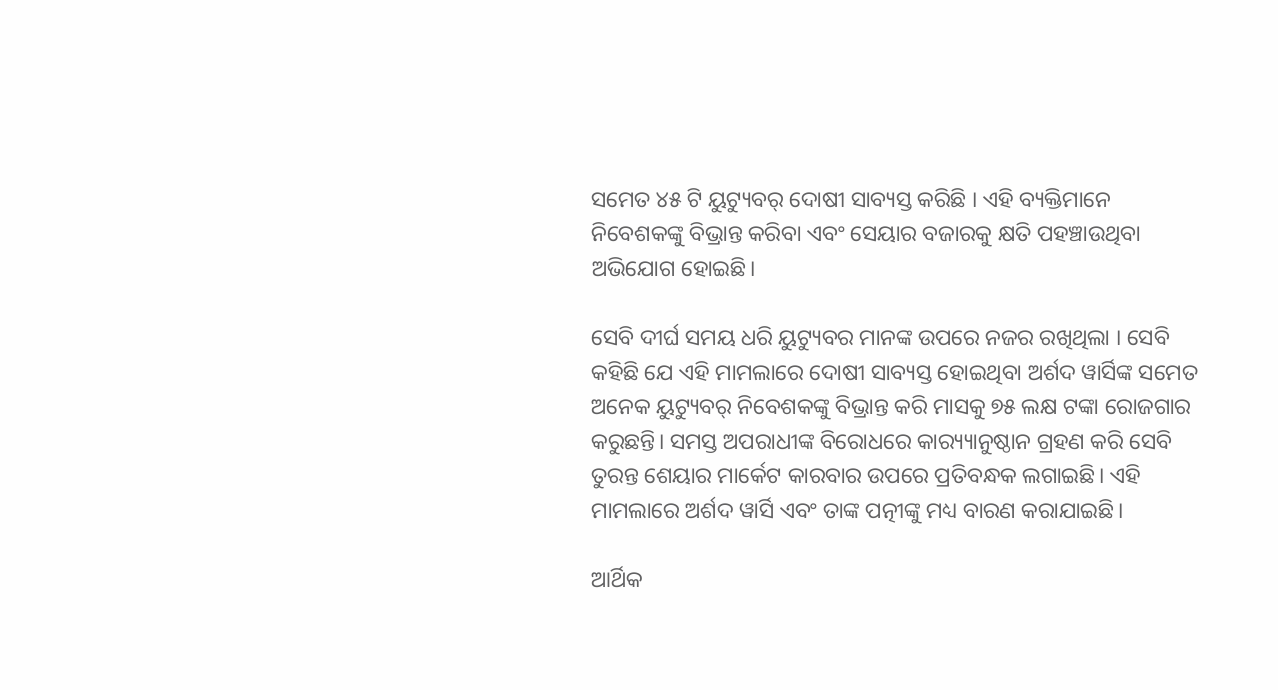ସମେତ ୪୫ ଟି ୟୁଟ୍ୟୁବର୍ ଦୋଷୀ ସାବ୍ୟସ୍ତ କରିଛି । ଏହି ବ୍ୟକ୍ତିମାନେ ନିବେଶକଙ୍କୁ ବିଭ୍ରାନ୍ତ କରିବା ଏବଂ ସେୟାର ବଜାରକୁ କ୍ଷତି ପହଞ୍ଚାଉଥିବା ଅଭିଯୋଗ ହୋଇଛି।

ସେବି ଦୀର୍ଘ ସମୟ ଧରି ୟୁଟ୍ୟୁବର ମାନଙ୍କ ଉପରେ ନଜର ରଖିଥିଲା । ସେବି କହିଛି ଯେ ଏହି ମାମଲାରେ ଦୋଷୀ ସାବ୍ୟସ୍ତ ହୋଇଥିବା ଅର୍ଶଦ ୱାର୍ସିଙ୍କ ସମେତ ଅନେକ ୟୁଟ୍ୟୁବର୍ ନିବେଶକଙ୍କୁ ବିଭ୍ରାନ୍ତ କରି ମାସକୁ ୭୫ ଲକ୍ଷ ଟଙ୍କା ରୋଜଗାର କରୁଛନ୍ତି। ସମସ୍ତ ଅପରାଧୀଙ୍କ ବିରୋଧରେ କାର‌୍ୟ୍ୟାନୁଷ୍ଠାନ ଗ୍ରହଣ କରି ସେବି ତୁରନ୍ତ ଶେୟାର ମାର୍କେଟ କାରବାର ଉପରେ ପ୍ରତିବନ୍ଧକ ଲଗାଇଛି। ଏହି ମାମଲାରେ ଅର୍ଶଦ ୱାର୍ସି ଏବଂ ତାଙ୍କ ପତ୍ନୀଙ୍କୁ ମଧ୍ୟ ବାରଣ କରାଯାଇଛି।

ଆର୍ଥିକ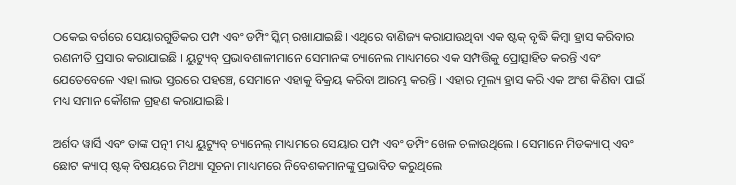ଠକେଇ ବର୍ଗରେ ସେୟାରଗୁଡିକର ପମ୍ପ ଏବଂ ଡମ୍ପିଂ ସ୍କିମ୍ ରଖାଯାଇଛି। ଏଥିରେ ବାଣିଜ୍ୟ କରାଯାଉଥିବା ଏକ ଷ୍ଟକ୍ ବୃଦ୍ଧି କିମ୍ବା ହ୍ରାସ କରିବାର ରଣନୀତି ପ୍ରସାର କରାଯାଇଛି । ୟୁଟ୍ୟୁବ୍ ପ୍ରଭାବଶାଳୀମାନେ ସେମାନଙ୍କ ଚ୍ୟାନେଲ ମାଧ୍ୟମରେ ଏକ ସମ୍ପତ୍ତିକୁ ପ୍ରୋତ୍ସାହିତ କରନ୍ତି ଏବଂ ଯେତେବେଳେ ଏହା ଲାଭ ସ୍ତରରେ ପହଞ୍ଚେ, ସେମାନେ ଏହାକୁ ବିକ୍ରୟ କରିବା ଆରମ୍ଭ କରନ୍ତି । ଏହାର ମୂଲ୍ୟ ହ୍ରାସ କରି ଏକ ଅଂଶ କିଣିବା ପାଇଁ ମଧ୍ୟ ସମାନ କୌଶଳ ଗ୍ରହଣ କରାଯାଇଛି ।

ଅର୍ଶଦ ୱାର୍ସି ଏବଂ ତାଙ୍କ ପତ୍ନୀ ମଧ୍ୟ ୟୁଟ୍ୟୁବ୍ ଚ୍ୟାନେଲ୍ ମାଧ୍ୟମରେ ସେୟାର ପମ୍ପ ଏବଂ ଡମ୍ପିଂ ଖେଳ ଚଳାଉଥିଲେ । ସେମାନେ ମିଡକ୍ୟାପ୍ ଏବଂ ଛୋଟ କ୍ୟାପ୍ ଷ୍ଟକ୍ ବିଷୟରେ ମିଥ୍ୟା ସୂଚନା ମାଧ୍ୟମରେ ନିବେଶକମାନଙ୍କୁ ପ୍ରଭାବିତ କରୁଥିଲେ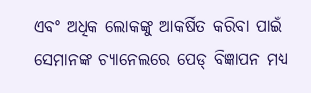ଏବଂ ଅଧିକ ଲୋକଙ୍କୁ ଆକର୍ଷିତ କରିବା ପାଇଁ ସେମାନଙ୍କ ଚ୍ୟାନେଲରେ ପେଡ୍ ବିଜ୍ଞାପନ ମଧ୍ୟ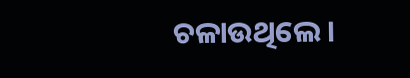ଚଳାଉଥିଲେ ।